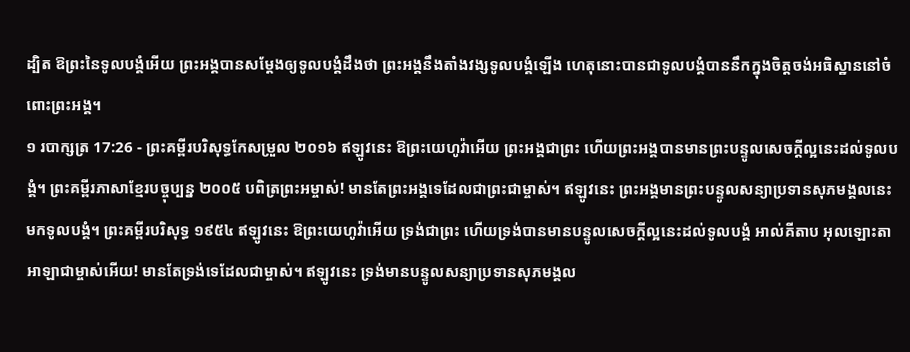ដ្បិត ឱព្រះនៃទូលបង្គំអើយ ព្រះអង្គបានសម្ដែងឲ្យទូលបង្គំដឹងថា ព្រះអង្គនឹងតាំងវង្សទូលបង្គំឡើង ហេតុនោះបានជាទូលបង្គំបាននឹកក្នុងចិត្តចង់អធិស្ឋាននៅចំពោះព្រះអង្គ។
១ របាក្សត្រ 17:26 - ព្រះគម្ពីរបរិសុទ្ធកែសម្រួល ២០១៦ ឥឡូវនេះ ឱព្រះយេហូវ៉ាអើយ ព្រះអង្គជាព្រះ ហើយព្រះអង្គបានមានព្រះបន្ទូលសេចក្ដីល្អនេះដល់ទូលបង្គំ។ ព្រះគម្ពីរភាសាខ្មែរបច្ចុប្បន្ន ២០០៥ បពិត្រព្រះអម្ចាស់! មានតែព្រះអង្គទេដែលជាព្រះជាម្ចាស់។ ឥឡូវនេះ ព្រះអង្គមានព្រះបន្ទូលសន្យាប្រទានសុភមង្គលនេះមកទូលបង្គំ។ ព្រះគម្ពីរបរិសុទ្ធ ១៩៥៤ ឥឡូវនេះ ឱព្រះយេហូវ៉ាអើយ ទ្រង់ជាព្រះ ហើយទ្រង់បានមានបន្ទូលសេចក្ដីល្អនេះដល់ទូលបង្គំ អាល់គីតាប អុលឡោះតាអាឡាជាម្ចាស់អើយ! មានតែទ្រង់ទេដែលជាម្ចាស់។ ឥឡូវនេះ ទ្រង់មានបន្ទូលសន្យាប្រទានសុភមង្គល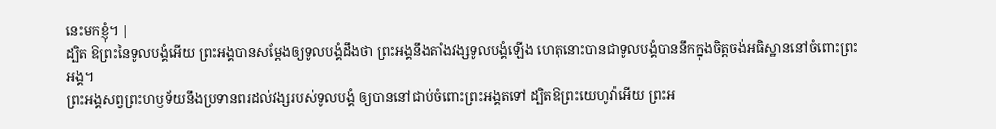នេះមកខ្ញុំ។ |
ដ្បិត ឱព្រះនៃទូលបង្គំអើយ ព្រះអង្គបានសម្ដែងឲ្យទូលបង្គំដឹងថា ព្រះអង្គនឹងតាំងវង្សទូលបង្គំឡើង ហេតុនោះបានជាទូលបង្គំបាននឹកក្នុងចិត្តចង់អធិស្ឋាននៅចំពោះព្រះអង្គ។
ព្រះអង្គសព្វព្រះហឫទ័យនឹងប្រទានពរដល់វង្សរបស់ទូលបង្គំ ឲ្យបាននៅជាប់ចំពោះព្រះអង្គតទៅ ដ្បិតឱព្រះយេហូវ៉ាអើយ ព្រះអ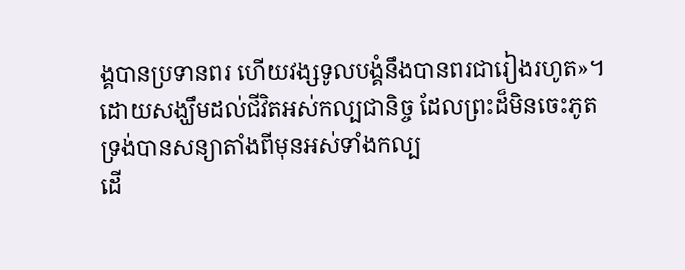ង្គបានប្រទានពរ ហើយវង្សទូលបង្គំនឹងបានពរជារៀងរហូត»។
ដោយសង្ឃឹមដល់ជីវិតអស់កល្បជានិច្ច ដែលព្រះដ៏មិនចេះភូត ទ្រង់បានសន្យាតាំងពីមុនអស់ទាំងកល្ប
ដើ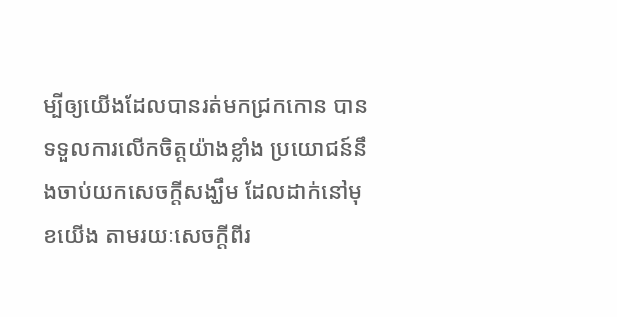ម្បីឲ្យយើងដែលបានរត់មកជ្រកកោន បានទទួលការលើកចិត្តយ៉ាងខ្លាំង ប្រយោជន៍នឹងចាប់យកសេចក្តីសង្ឃឹម ដែលដាក់នៅមុខយើង តាមរយៈសេចក្ដីពីរ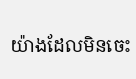យ៉ាងដែលមិនចេះ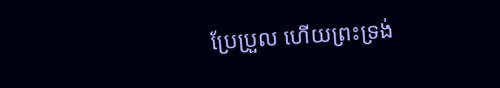ប្រែប្រួល ហើយព្រះទ្រង់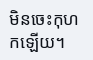មិនចេះកុហកឡើយ។